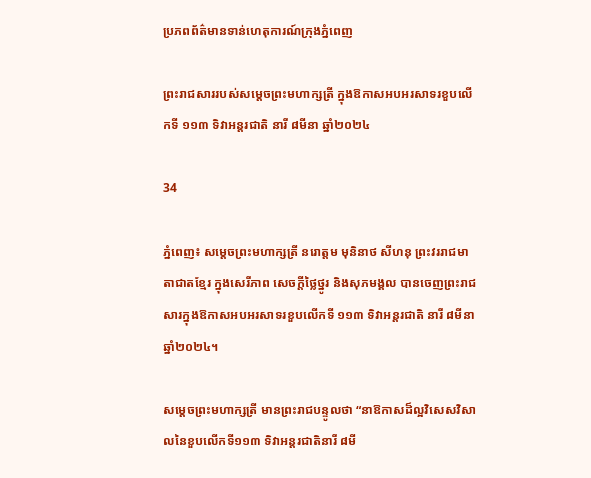ប្រភពព័ត៌មានទាន់ហេតុការណ៍ក្រុងភ្នំពេញ

ព្រះរាជសាររបស់សម្តេចព្រះមហាក្សត្រី ក្នុងឱកាសអបអរសាទរខួបលើកទី ១១៣ ទិវាអន្តរជាតិ នារី ៨មីនា ឆ្នាំ២០២៤

34

ភ្នំពេញ៖ សម្តេចព្រះមហាក្សត្រី នរោត្តម មុនិនាថ សីហនុ ព្រះវររាជមាតាជាតខ្មែរ ក្នុងសេរីភាព សេចក្តីថ្លៃថ្នូរ និងសុភមង្គល បានចេញព្រះរាជសារក្នុងឱកាសអបអរសាទរខួបលើកទី ១១៣ ទិវាអន្តរជាតិ នារី ៨មីនា ឆ្នាំ២០២៤។

សម្តេចព្រះមហាក្សត្រី មានព្រះរាជបន្ទូលថា “នាឱកាសដ៏ល្អវិសេសវិសាលនៃខួបលើកទី១១៣ ទិវាអន្តរជាតិនារី ៨មី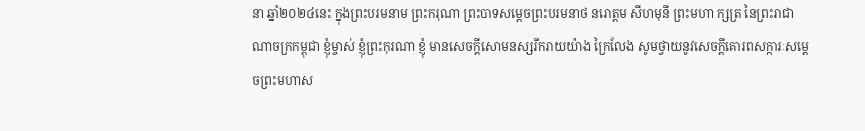នា ឆ្នាំ២០២៤នេះ ក្នុងព្រះបរមនាម ព្រះករុណា ព្រះបាទសម្តេចព្រះបរមនាថ នរោត្តម សីហមុនី ព្រះមហា ក្សត្រ នៃព្រះរាជាណាចក្រកម្ពុជា ខ្ញុំម្ចាស់ ខ្ញុំព្រះកុរណា ខ្ញុំ មានសេចក្តីសោមនស្សរីករាយយ៉ាង ក្រៃលែង សូមថ្វាយនូវសេចក្តីគោរពសក្ការៈសម្តេចព្រះមហាស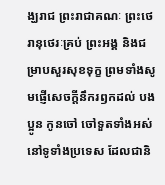ង្ឃរាជ ព្រះរាជាគណៈ ព្រះថេរានុថេរៈគ្រប់ ព្រះអង្គ និងជម្រាបសួរសុខទុក្ខ ព្រមទាំងសូមផ្ញើសេចក្តីនឹករឭកដល់ បង ប្អូន កូនចៅ ចៅទួតទាំងអស់ នៅទូទាំងប្រទេស ដែលជានិ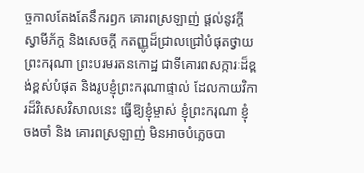ច្ចកាលតែងតែនឹករឭក គោរពស្រឡាញ់ ផ្តល់នូវក្តីស្វាមីភ័ក្ត និងសេចក្តី កតញ្ញូដ៏ជ្រាលជ្រៅបំផុតថ្វាយ ព្រះករុណា ព្រះបរមរតនកោដ្ឋ ជាទីគោរពសក្ការៈដ៏ខ្ពង់ខ្ពស់បំផុត និងរូបខ្ញុំព្រះករុណាផ្ទាល់ ដែលកាយវិការដ៏វិសេសវិសាលនេះ ធ្វើឱ្យខ្ញុំម្ចាស់ ខ្ញុំព្រះករុណា ខ្ញុំ ចងចាំ និង គោរពស្រឡាញ់ មិនអាចបំភ្លេចបា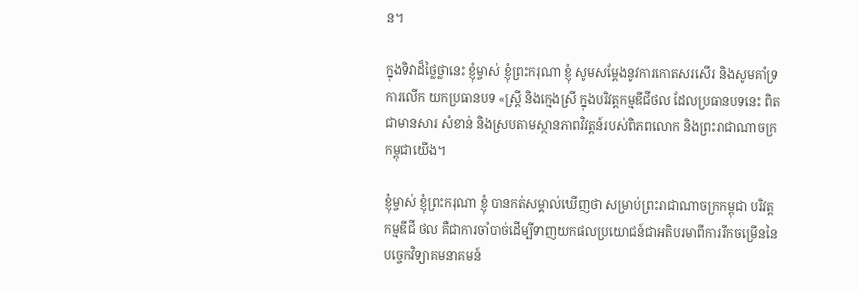ន។

ក្នុងទិវាដ៏ថ្លៃថ្លានេះ ខ្ញុំម្ចាស់ ខ្ញុំព្រះករុណា ខ្ញុំ សូមសម្តែងនូវការកោតសរសើរ និងសូមគាំទ្រការលើក យកប្រធានបទ «ស្ត្រី និងក្មេងស្រី ក្នុងបរិវត្តកម្មឌីជីថល ដែលប្រធានបទនេះ ពិតជាមានសារ សំខាន់ និងស្របតាមស្ថានភាពវិវត្តន៍របស់ពិភពលោក និងព្រះរាជាណាចក្រកម្ពុជាយើង។

ខ្ញុំម្ចាស់ ខ្ញុំព្រះករុណា ខ្ញុំ បានកត់សម្គាល់ឃើញថា សម្រាប់ព្រះរាជាណាចក្រកម្ពុជា បរិវត្តកម្មឌីជី ថល គឺជាការចាំបាច់ដើម្បីទាញយកផលប្រយោជន៍ជាអតិបរមាពីការរីកចម្រើននៃបច្ចេកវិទ្យាគមនាគមន៍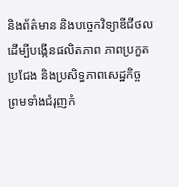និងព័ត៌មាន និងបច្ចេកវិទ្យាឌីជីថល ដើម្បីបង្កើនផលិតភាព ភាពប្រកួតប្រជែង និងប្រសិទ្ធភាពសេដ្ឋកិច្ច ព្រមទាំងជំរុញកំ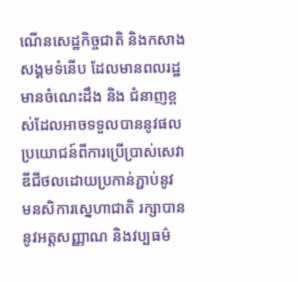ណើនសេដ្ឋកិច្ចជាតិ និងកសាងសង្គមទំនើប ដែលមានពលរដ្ឋមានចំណេះដឹង និង ជំនាញខ្ពស់ដែលអាចទទួលបាននូវផលប្រយោជន៍ពីការប្រើប្រាស់សេវាឌីជីថលដោយប្រកាន់ភ្ជាប់នូវ មនសិការស្នេហាជាតិ រក្សាបាននូវអត្តសញ្ញាណ និងវប្បធម៌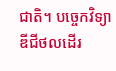ជាតិ។ បច្ចេកវិទ្យាឌីជីថលដើរ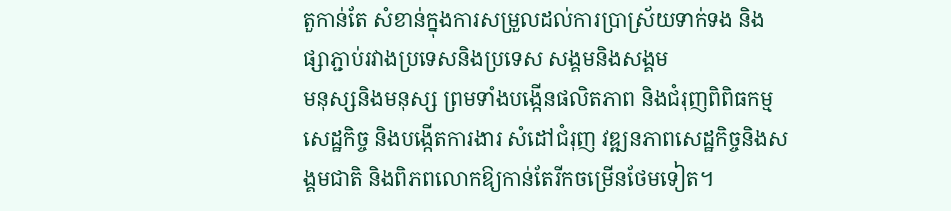តួកាន់តែ សំខាន់ក្នុងការសម្រួលដល់ការប្រាស្រ័យទាក់ទង និងផ្សាភ្ជាប់រវាងប្រទេសនិងប្រទេស សង្គមនិងសង្គម
មនុស្សនិងមនុស្ស ព្រមទាំងបង្កើនផលិតភាព និងជំរុញពិពិធកម្មសេដ្ឋកិច្ច និងបង្កើតការងារ សំដៅជំរុញ វឌ្ឍនភាពសេដ្ឋកិច្ចនិងសង្គមជាតិ និងពិភពលោកឱ្យកាន់តែរីកចម្រើនថែមទៀត។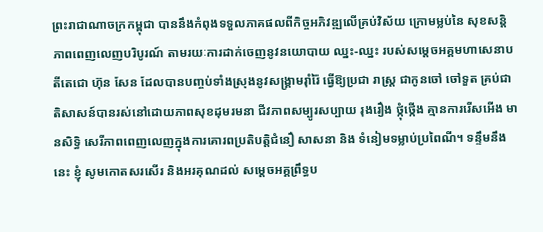ព្រះរាជាណាចក្រកម្ពុជា បាននឹងកំពុងទទួលភាគផលពីកិច្ចអភិវឌ្ឍលើគ្រប់វិស័យ ក្រោមម្លប់នៃ សុខសន្តិភាពពេញលេញបរិបូរណ៍ តាមរយៈការដាក់ចេញនូវនយោបាយ ឈ្នះ-ឈ្នះ របស់សម្តេចអគ្គមហាសេនាបតីតេជោ ហ៊ុន សែន ដែលបានបញ្ចប់ទាំងស្រុងនូវសង្គ្រាមរ៉ាំរ៉ៃ ធ្វើឱ្យប្រជា រាស្ត្រ ជាកូនចៅ ចៅទួត គ្រប់ជាតិសាសន៍បានរស់នៅដោយភាពសុខដុមរមនា ជីវភាពសម្បូរសប្បាយ រុងរឿង ថ្កុំថ្កើង គ្មានការរើសអើង មានសិទ្ធិ សេរីភាពពេញលេញក្នុងការគោរពប្រតិបត្តិជំនឿ សាសនា និង ទំនៀមទម្លាប់ប្រពៃណី។ ទន្ទឹមនឹងនេះ ខ្ញុំ សូមកោតសរសើរ និងអរគុណដល់ សម្តេចអគ្គព្រឹទ្ធប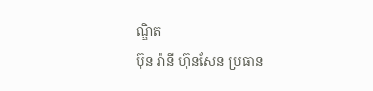ណ្ឌិត
ប៊ុន រ៉ានី ហ៊ុនសែន ប្រធាន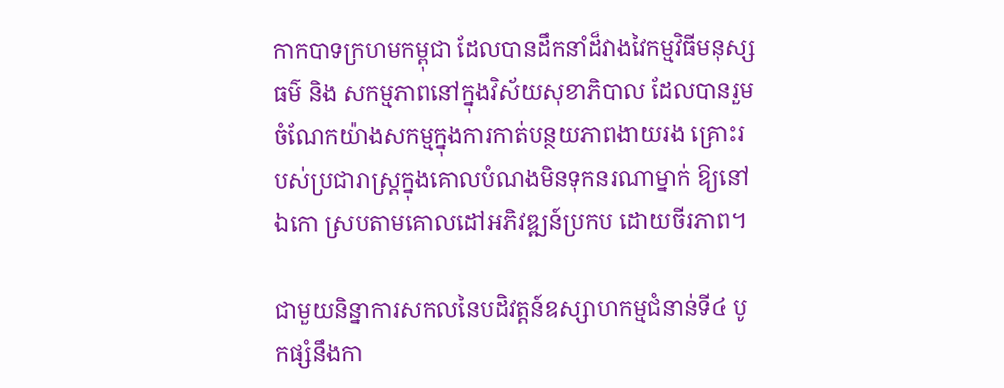កាកបាទក្រហមកម្ពុជា ដែលបានដឹកនាំដ៏វាងវៃកម្មវិធីមនុស្សធម៌ និង សកម្មភាពនៅក្នុងវិស័យសុខាភិបាល ដែលបានរួមចំណែកយ៉ាងសកម្មក្នុងការកាត់បន្ថយភាពងាយរង គ្រោះរបស់ប្រជារាស្ត្រក្នុងគោលបំណងមិនទុកនរណាម្នាក់ ឱ្យនៅឯកោ ស្របតាមគោលដៅអភិវឌ្ឍន៍ប្រកប ដោយចីរភាព។

ជាមួយនិន្នាការសកលនៃបដិវត្តន៍ឧស្សាហកម្មជំនាន់ទី៤ បូកផ្សំនឹងកា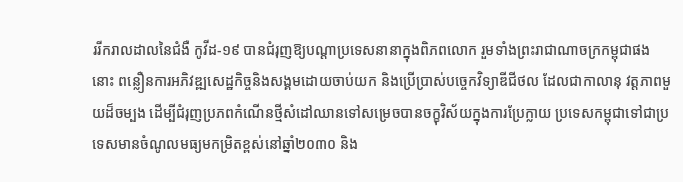ររីករាលដាលនៃជំងឺ កូវីដ-១៩ បានជំរុញឱ្យបណ្តាប្រទេសនានាក្នុងពិភពលោក រួមទាំងព្រះរាជាណាចក្រកម្ពុជាផងនោះ ពន្លឿនការអភិវឌ្ឍសេដ្ឋកិច្ចនិងសង្គមដោយចាប់យក និងប្រើប្រាស់បច្ចេកវិទ្យាឌីជីថល ដែលជាកាលានុ វត្តភាពមួយដ៏ចម្បង ដើម្បីជំរុញប្រភពកំណើនថ្មីសំដៅឈានទៅសម្រេចបានចក្ខុវិស័យក្នុងការប្រែក្លាយ ប្រទេសកម្ពុជាទៅជាប្រទេសមានចំណូលមធ្យមកម្រិតខ្ពស់នៅឆ្នាំ២០៣០ និង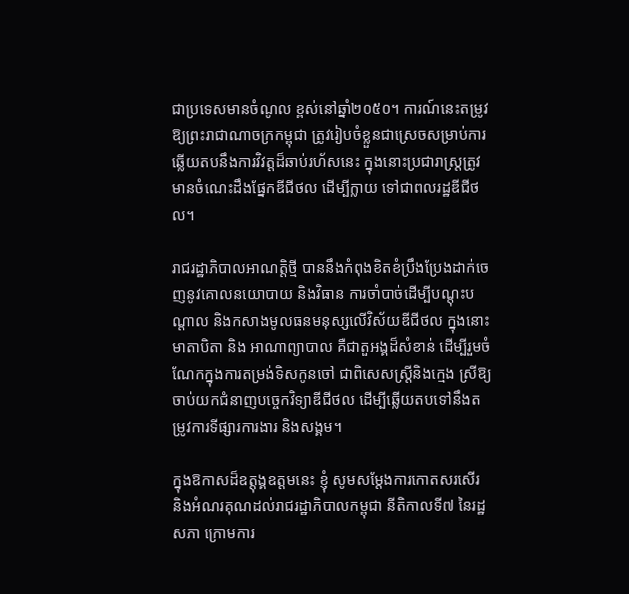ជាប្រទេសមានចំណូល ខ្ពស់នៅឆ្នាំ២០៥០។ ការណ៍នេះតម្រូវឱ្យព្រះរាជាណាចក្រកម្ពុជា ត្រូវរៀបចំខ្លួនជាស្រេចសម្រាប់ការ ឆ្លើយតបនឹងការវិវត្តដ៏ឆាប់រហ័សនេះ ក្នុងនោះប្រជារាស្ត្រត្រូវមានចំណេះដឹងផ្នែកឌីជីថល ដើម្បីក្លាយ ទៅជាពលរដ្ឋឌីជីថល។

រាជរដ្ឋាភិបាលអាណត្តិថ្មី បាននឹងកំពុងខិតខំប្រឹងប្រែងដាក់ចេញនូវគោលនយោបាយ និងវិធាន ការចាំបាច់ដើម្បីបណ្តុះបណ្តាល និងកសាងមូលធនមនុស្សលើវិស័យឌីជីថល ក្នុងនោះ មាតាបិតា និង អាណាព្យាបាល គឺជាតួអង្គដ៏សំខាន់ ដើម្បីរួមចំណែកក្នុងការតម្រង់ទិសកូនចៅ ជាពិសេសស្ត្រីនិងក្មេង ស្រីឱ្យចាប់យកជំនាញបច្ចេកវិទ្យាឌីជីថល ដើម្បីឆ្លើយតបទៅនឹងតម្រូវការទីផ្សារការងារ និងសង្គម។

ក្នុងឱកាសដ៏ឧត្តុង្គឧត្តមនេះ ខ្ញុំ សូមសម្តែងការកោតសរសើរ និងអំណរគុណដល់រាជរដ្ឋាភិបាលកម្ពុជា នីតិកាលទី៧ នៃរដ្ឋសភា ក្រោមការ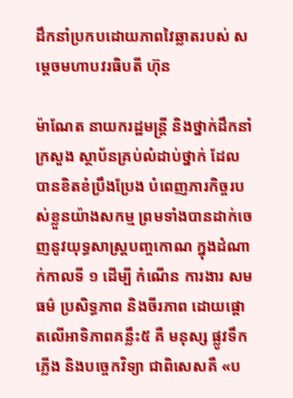ដឹកនាំប្រកបដោយភាពវៃឆ្លាតរបស់ សម្តេចមហាបវរធិបតី ហ៊ុន

ម៉ាណែត នាយករដ្ឋមន្ត្រី និងថ្នាក់ដឹកនាំក្រសួង ស្ថាប័នគ្រប់លំដាប់ថ្នាក់ ដែលបានខិតខំប្រឹងប្រែង បំពេញភារកិច្ចរបស់ខ្លួនយ៉ាងសកម្ម ព្រមទាំងបានដាក់ចេញនូវយុទ្ធសាស្ត្របញ្ចកោណ ក្នុងដំណាក់កាលទី ១ ដើម្បី កំណើន ការងារ សមធម៌ ប្រសិទ្ធភាព និងចីរភាព ដោយផ្តោតលើអាទិភាពគន្លឹះ៥ គឺ មនុស្ស ផ្លូវទឹក ភ្លើង និងបច្ចេកវិទ្យា ជាពិសេសគឺ «ប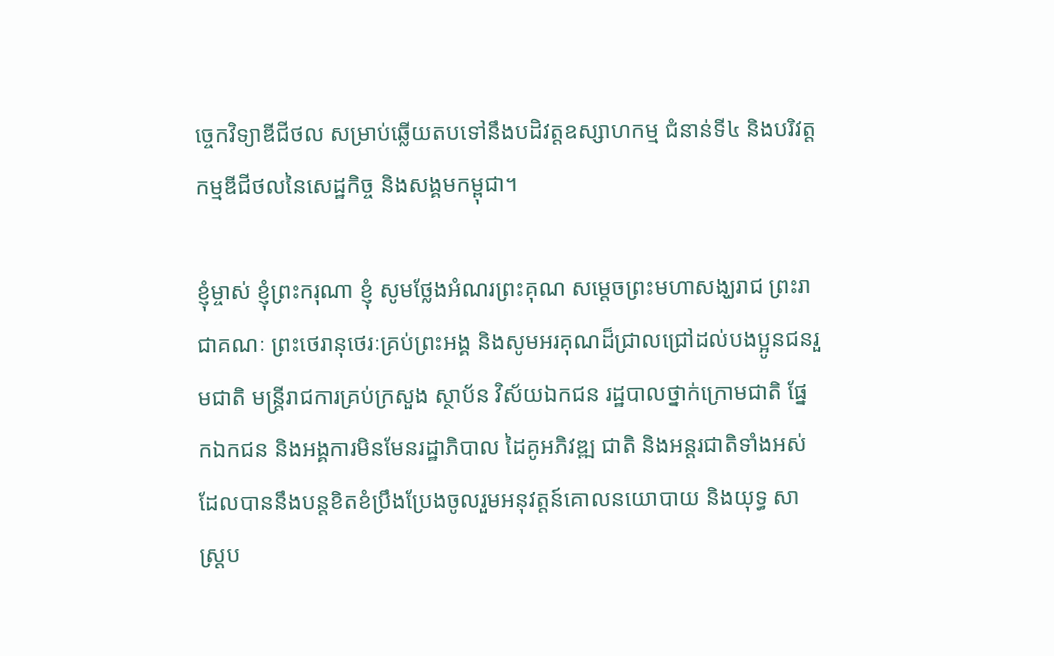ច្ចេកវិទ្យាឌីជីថល សម្រាប់ឆ្លើយតបទៅនឹងបដិវត្តឧស្សាហកម្ម ជំនាន់ទី៤ និងបរិវត្តកម្មឌីជីថលនៃសេដ្ឋកិច្ច និងសង្គមកម្ពុជា។

ខ្ញុំម្ចាស់ ខ្ញុំព្រះករុណា ខ្ញុំ សូមថ្លែងអំណរព្រះគុណ សម្ដេចព្រះមហាសង្ឃរាជ ព្រះរាជាគណៈ ព្រះថេរានុថេរៈគ្រប់ព្រះអង្គ និងសូមអរគុណដ៏ជ្រាលជ្រៅដល់បងប្អូនជនរួមជាតិ មន្ត្រីរាជការគ្រប់ក្រសួង ស្ថាប័ន វិស័យឯកជន រដ្ឋបាលថ្នាក់ក្រោមជាតិ ផ្នែកឯកជន និងអង្គការមិនមែនរដ្ឋាភិបាល ដៃគូអភិវឌ្ឍ ជាតិ និងអន្តរជាតិទាំងអស់ដែលបាននឹងបន្តខិតខំប្រឹងប្រែងចូលរួមអនុវត្តន៍គោលនយោបាយ និងយុទ្ធ សាស្ត្រប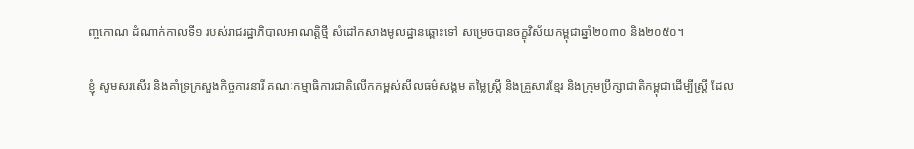ញ្ចកោណ ដំណាក់កាលទី១ របស់រាជរដ្ឋាភិបាលអាណត្តិថ្មី សំដៅកសាងមូលដ្ឋានឆ្ពោះទៅ សម្រេចបានចក្ខុវិស័យកម្ពុជាឆ្នាំ២០៣០ និង២០៥០។

ខ្ញុំ សូមសរសើរ និងគាំទ្រក្រសួងកិច្ចការនារី គណៈកម្មាធិការជាតិលើកកម្ពស់សីលធម៌សង្គម តម្លៃស្ត្រី និងគ្រួសារខ្មែរ និងក្រុមប្រឹក្សាជាតិកម្ពុជាដើម្បីស្ត្រី ដែល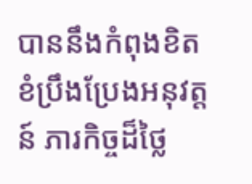បាននឹងកំពុងខិតខំប្រឹងប្រែងអនុវត្តន៍ ភារកិច្ចដ៏ថ្លៃ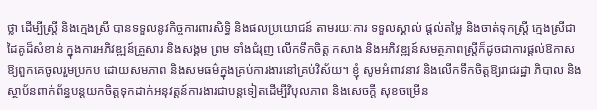ថ្លា ដើម្បីស្រ្តី និងក្មេងស្រី បានទទួលនូវកិច្ចការពារសិទ្ធិ និងផលប្រយោជន៍ តាមរយៈការ ទទួលស្គាល់ ផ្តល់តម្លៃ និងចាត់ទុកស្ត្រី ក្មេងស្រីជាដៃគូដ៏សំខាន់ ក្នុងការអភិវឌ្ឍន៍គ្រួសារ និងសង្គម ព្រម ទាំងជំរុញ លើកទឹកចិត្ត កសាង និងអភិវឌ្ឍន៍សមត្ថភាពស្ត្រីក៏ដូចជាការផ្តល់ឱកាសឱ្យពួកគេចូលរួមប្រកប ដោយសមភាព និងសមធម៌ក្នុងគ្រប់ការងារនៅគ្រប់វិស័យ។ ខ្ញុំ សូមអំពាវនាវ និងលើកទឹកចិត្តឱ្យរាជរដ្ឋា ភិបាល និងស្ថាប័នពាក់ព័ន្ធបន្តយកចិត្តទុកដាក់អនុវត្តន៍ការងារជាបន្តទៀតដើម្បីវិបុលភាព និងសេចក្តី សុខចម្រើន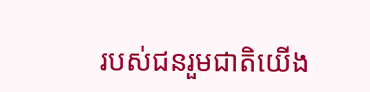របស់ជនរួមជាតិយើង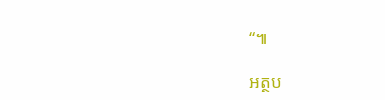“៕

អត្ថប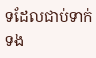ទដែលជាប់ទាក់ទង